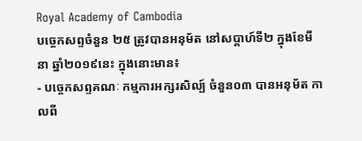Royal Academy of Cambodia
បច្ចេកសព្ទចំនួន ២៥ ត្រូវបានអនុម័ត នៅសប្តាហ៍ទី២ ក្នុងខែមីនា ឆ្នាំ២០១៩នេះ ក្នុងនោះមាន៖
- បច្ចេកសព្ទគណៈ កម្មការអក្សរសិល្ប៍ ចំនួន០៣ បានអនុម័ត កាលពី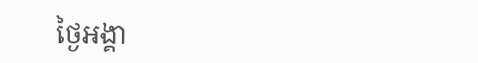ថ្ងៃអង្គា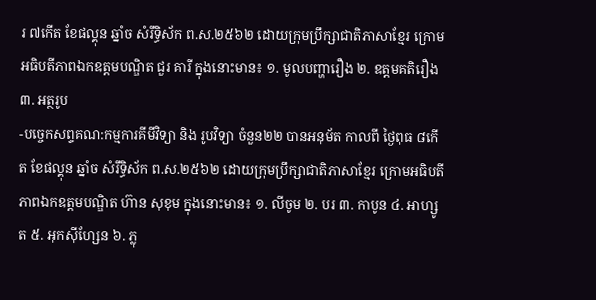រ ៧កើត ខែផល្គុន ឆ្នាំច សំរឹទ្ធិស័ក ព.ស.២៥៦២ ដោយក្រុមប្រឹក្សាជាតិភាសាខ្មែរ ក្រោមអធិបតីភាពឯកឧត្តមបណ្ឌិត ជួរ គារី ក្នុងនោះមាន៖ ១. មូលបញ្ហារឿង ២. ឧត្តមគតិរឿង ៣. អត្ថរូប
-បច្ចេកសព្ទគណ:កម្មការគីមីវិទ្យា និង រូបវិទ្យា ចំនួន២២ បានអនុម័ត កាលពី ថ្ងៃពុធ ៨កើត ខែផល្គុន ឆ្នាំច សំរឹទ្ធិស័ក ព.ស.២៥៦២ ដោយក្រុមប្រឹក្សាជាតិភាសាខ្មែរ ក្រោមអធិបតីភាពឯកឧត្តមបណ្ឌិត ហ៊ាន សុខុម ក្នុងនោះមាន៖ ១. លីចូម ២. បរ ៣. កាបូន ៤. អាហ្សូត ៥. អុកស៊ីហ្សែន ៦. ភ្លុ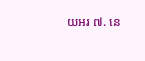យអរ ៧. នេ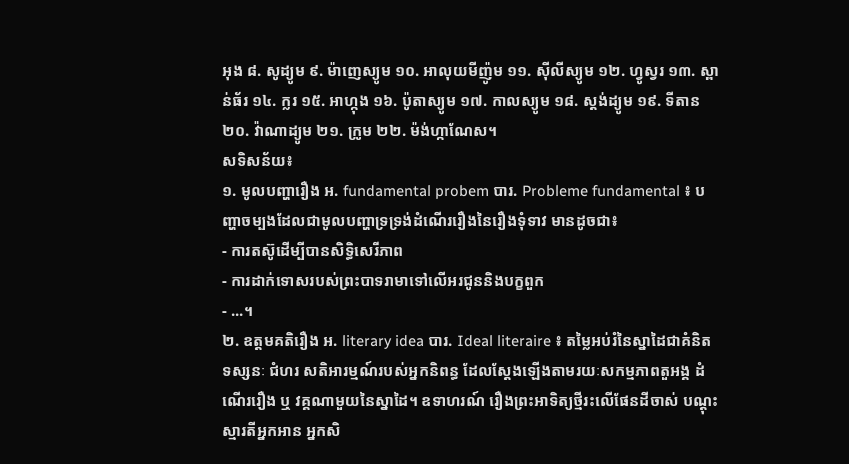អុង ៨. សូដ្យូម ៩. ម៉ាញេស្យូម ១០. អាលុយមីញ៉ូម ១១. ស៊ីលីស្យូម ១២. ហ្វូស្វរ ១៣. ស្ពាន់ធ័រ ១៤. ក្លរ ១៥. អាហ្កុង ១៦. ប៉ូតាស្យូម ១៧. កាលស្យូម ១៨. ស្តង់ដ្យូម ១៩. ទីតាន ២០. វ៉ាណាដ្យូម ២១. ក្រូម ២២. ម៉ង់ហ្កាណែស។
សទិសន័យ៖
១. មូលបញ្ហារឿង អ. fundamental probem បារ. Probleme fundamental ៖ បញ្ហាចម្បងដែលជាមូលបញ្ហាទ្រទ្រង់ដំណើររឿងនៃរឿងទុំទាវ មានដូចជា៖
- ការតស៊ូដើម្បីបានសិទ្ធិសេរីភាព
- ការដាក់ទោសរបស់ព្រះបាទរាមាទៅលើអរជូននិងបក្ខពួក
- ...។
២. ឧត្តមគតិរឿង អ. literary idea បារ. Ideal literaire ៖ តម្លៃអប់រំនៃស្នាដៃជាគំនិត ទស្សនៈ ជំហរ សតិអារម្មណ៍របស់អ្នកនិពន្ធ ដែលស្តែងឡើងតាមរយៈសកម្មភាពតួអង្គ ដំណើររឿង ឬ វគ្គណាមួយនៃស្នាដៃ។ ឧទាហរណ៍ រឿងព្រះអាទិត្យថ្មីរះលើផែនដីចាស់ បណ្តុះស្មារតីអ្នកអាន អ្នកសិ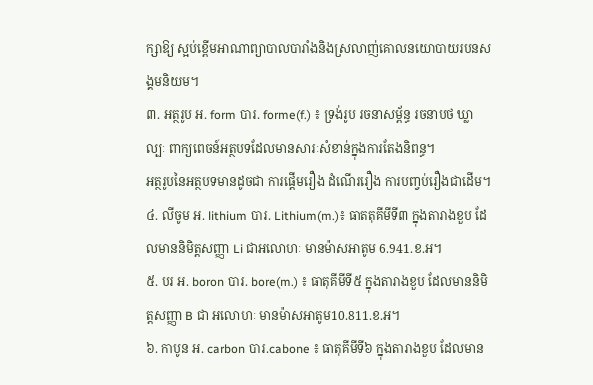ក្សាឱ្យ ស្អប់ខ្ពើមអាណាព្យាបាលបារាំងនិងស្រលាញ់គោលនយោបាយរបនសង្គមនិយម។
៣. អត្ថរូប អ. form បារ. forme(f.) ៖ ទ្រង់រូប រចនាសម្ព័ន្ធ រចនាបថ ឃ្លា ល្បៈ ពាក្យពេចន៍អត្ថបទដែលមានសារៈសំខាន់ក្នុងការតែងនិពន្ធ។
អត្ថរូបនៃអត្ថបទមានដូចជា ការផ្តើមរឿង ដំណើររឿង ការបញ្វប់រឿងជាដើម។
៤. លីចូម អ. lithium បារ. Lithium(m.)៖ ធាតតុគីមីទី៣ ក្នុងតារាងខួប ដែលមាននិមិត្តសញ្ញា Li ជាអលោហៈ មានម៉ាសអាតូម 6.941.ខ.អ។
៥. បរ អ. boron បារ. bore(m.) ៖ ធាតុគីមីទី៥ ក្នុងតារាងខួប ដែលមាននិមិត្តសញ្ញា B ជា អលោហៈ មានម៉ាសអាតូម10.811.ខ.អ។
៦. កាបូន អ. carbon បារ.cabone ៖ ធាតុគីមីទី៦ ក្នុងតារាងខួប ដែលមាន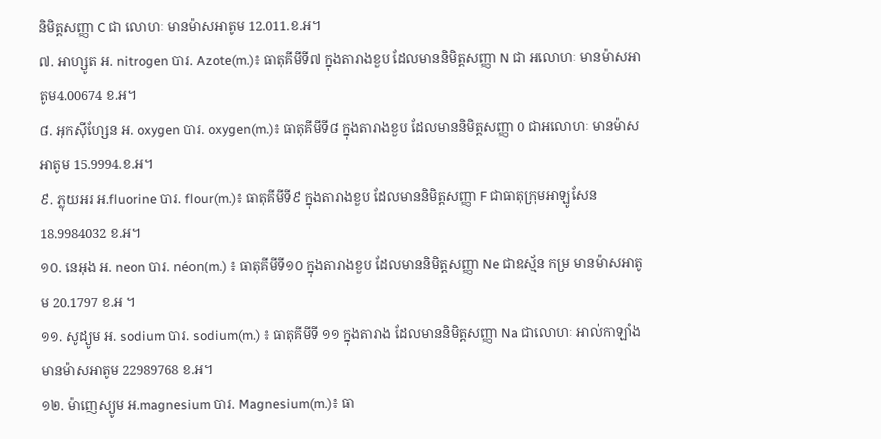និមិត្តសញ្ញា C ជា លោហៈ មានម៉ាសអាតូម 12.011.ខ.អ។
៧. អាហ្សូត អ. nitrogen បារ. Azote(m.)៖ ធាតុគីមីទី៧ ក្នុងតារាងខួប ដែលមាននិមិត្តសញ្ញា N ជា អលោហៈ មានម៉ាសអាតូម4.00674 ខ.អ។
៨. អុកស៊ីហ្សែន អ. oxygen បារ. oxygen(m.)៖ ធាតុគីមីទី៨ ក្នុងតារាងខួប ដែលមាននិមិត្តសញ្ញា 0 ជាអលោហៈ មានម៉ាសអាតូម 15.9994.ខ.អ។
៩. ភ្លុយអរ អ.fluorine បារ. flour(m.)៖ ធាតុគីមីទី៩ ក្នុងតារាងខួប ដែលមាននិមិត្តសញ្ញា F ជាធាតុក្រុមអាឡូសែន 18.9984032 ខ.អ។
១០. នេអុង អ. neon បារ. néon(m.) ៖ ធាតុគីមីទី១០ ក្នុងតារាងខួប ដែលមាននិមិត្តសញ្ញា Ne ជាឧស្ម័ន កម្រ មានម៉ាសអាតូម 20.1797 ខ.អ ។
១១. សូដ្យូម អ. sodium បារ. sodium(m.) ៖ ធាតុគីមីទី ១១ ក្នុងតារាង ដែលមាននិមិត្តសញ្ញា Na ជាលោហៈ អាល់កាឡាំង មានម៉ាសអាតូម 22989768 ខ.អ។
១២. ម៉ាញេស្យូម អ.magnesium បារ. Magnesium(m.)៖ ធា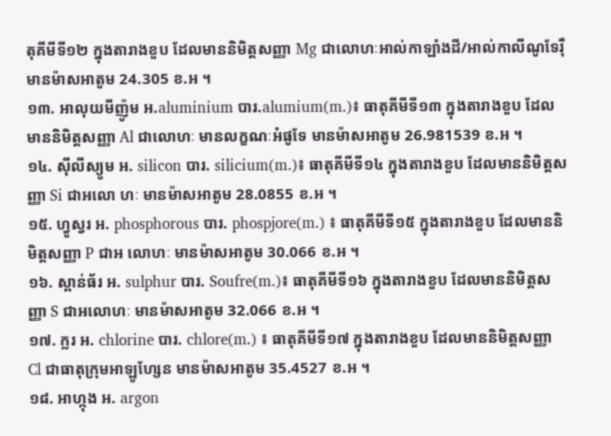តុគីមីទី១២ ក្នុងតារាងខួប ដែលមាននិមិត្តសញ្ញា Mg ជាលោហៈអាល់កាឡាំងដី/អាល់កាលីណូទែរ៉ឺ មានម៉ាសអាតូម 24.305 ខ.អ ។
១៣. អាលុយមីញ៉ូម អ.aluminium បារ.alumium(m.)៖ ធាតុគីមីទី១៣ ក្នុងតារាងខួប ដែលមាននិមិត្តសញ្ញា Al ជាលោហៈ មានលក្ខណៈអំផូទែ មានម៉ាសអាតូម 26.981539 ខ.អ ។
១៤. ស៊ីលីស្យូម អ. silicon បារ. silicium(m.)៖ ធាតុគីមីទី១៤ ក្នុងតារាងខួប ដែលមាននិមិត្តសញ្ញា Si ជាអលោ ហៈ មានម៉ាសអាតូម 28.0855 ខ.អ ។
១៥. ហ្វូស្វរ អ. phosphorous បារ. phospjore(m.) ៖ ធាតុគីមីទី១៥ ក្នុងតារាងខួប ដែលមាននិមិត្តសញ្ញា P ជាអ លោហៈ មានម៉ាសអាតូម 30.066 ខ.អ ។
១៦. ស្ពាន់ធ័រ អ. sulphur បារ. Soufre(m.)៖ ធាតុគីមីទី១៦ ក្នុងតារាងខួប ដែលមាននិមិត្តសញ្ញា S ជាអលោហៈ មានម៉ាសអាតូម 32.066 ខ.អ ។
១៧. ក្លរ អ. chlorine បារ. chlore(m.) ៖ ធាតុគីមីទី១៧ ក្នុងតារាងខួប ដែលមាននិមិត្តសញ្ញា Cl ជាធាតុក្រុមអាឡូហ្សែន មានម៉ាសអាតូម 35.4527 ខ.អ ។
១៨. អាហ្កុង អ. argon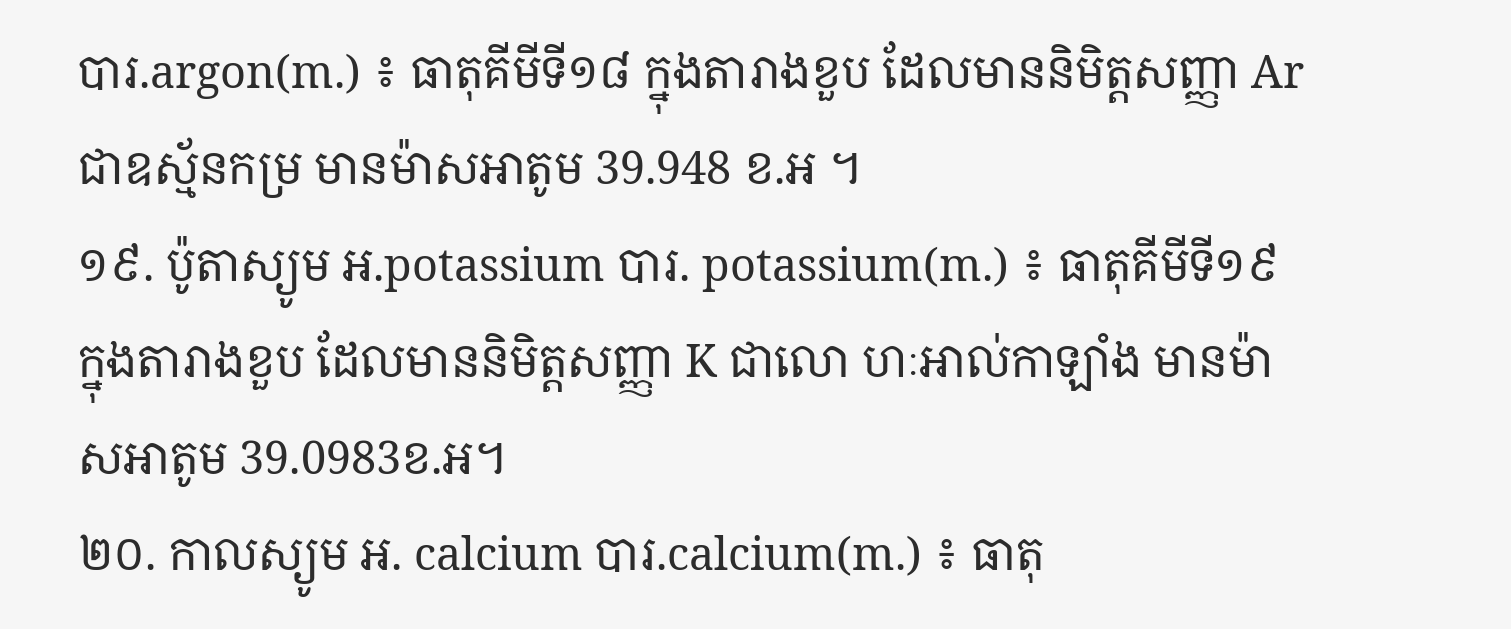បារ.argon(m.) ៖ ធាតុគីមីទី១៨ ក្នុងតារាងខួប ដែលមាននិមិត្តសញ្ញា Ar ជាឧស្ម័នកម្រ មានម៉ាសអាតូម 39.948 ខ.អ ។
១៩. ប៉ូតាស្យូម អ.potassium បារ. potassium(m.) ៖ ធាតុគីមីទី១៩ ក្នុងតារាងខួប ដែលមាននិមិត្តសញ្ញា K ជាលោ ហៈអាល់កាឡាំង មានម៉ាសអាតូម 39.0983ខ.អ។
២០. កាលស្យូម អ. calcium បារ.calcium(m.) ៖ ធាតុ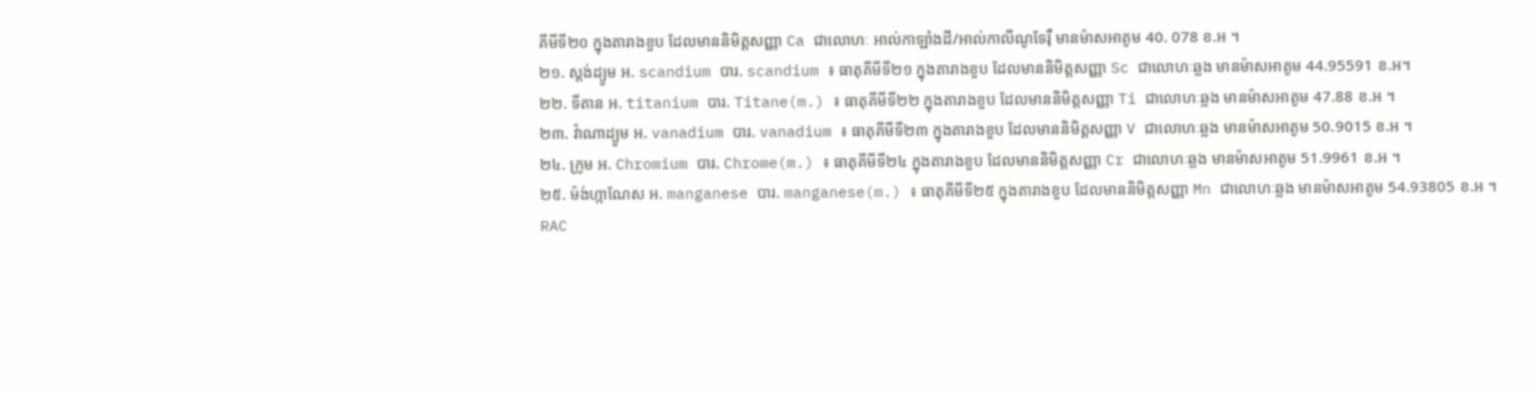គីមីទី២០ ក្នុងតារាងខួប ដែលមាននិមិត្តសញ្ញា Ca ជាលោហៈ អាល់កាឡាំងដី/អាល់កាលីណូទែរ៉ឺ មានម៉ាសអាតូម 40. 078 ខ.អ ។
២១. ស្តង់ដ្យូម អ. scandium បារ. scandium ៖ ធាតុគីមីទី២១ ក្នុងតារាងខួប ដែលមាននិមិត្តសញ្ញា Sc ជាលោហៈឆ្លង មានម៉ាសអាតូម 44.95591 ខ.អ។
២២. ទីតាន អ. titanium បារ. Titane(m.) ៖ ធាតុគីមីទី២២ ក្នុងតារាងខួប ដែលមាននិមិត្តសញ្ញា Ti ជាលោហៈឆ្លង មានម៉ាសអាតូម 47.88 ខ.អ ។
២៣. វ៉ាណាដ្យូម អ. vanadium បារ. vanadium ៖ ធាតុគីមីទី២៣ ក្នុងតារាងខួប ដែលមាននិមិត្តសញ្ញា V ជាលោហៈឆ្លង មានម៉ាសអាតូម 50.9015 ខ.អ ។
២៤. ក្រូម អ. Chromium បារ. Chrome(m.) ៖ ធាតុគីមីទី២៤ ក្នុងតារាងខួប ដែលមាននិមិត្តសញ្ញា Cr ជាលោហៈឆ្លង មានម៉ាសអាតូម 51.9961 ខ.អ ។
២៥. ម៉ង់ហ្កាណែស អ. manganese បារ. manganese(m.) ៖ ធាតុគីមីទី២៥ ក្នុងតារាងខួប ដែលមាននិមិត្តសញ្ញា Mn ជាលោហៈឆ្លង មានម៉ាសអាតូម 54.93805 ខ.អ ។
RAC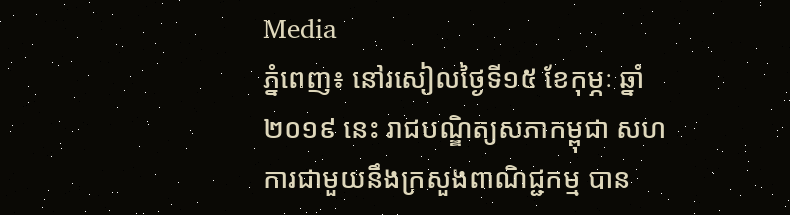Media
ភ្នំពេញ៖ នៅរសៀលថ្ងៃទី១៥ ខែកុម្ភៈ ឆ្នាំ២០១៩ នេះ រាជបណ្ឌិត្យសភាកម្ពុជា សហការជាមួយនឹងក្រសួងពាណិជ្ជកម្ម បាន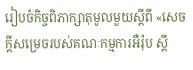រៀបចំកិច្ចពិភាក្សាតុមូលមួយស្ដីពី «សេចក្ដីសម្រេចរបស់គណៈកម្មការអឺរ៉ុប ស្ដី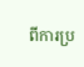ពីការប្រ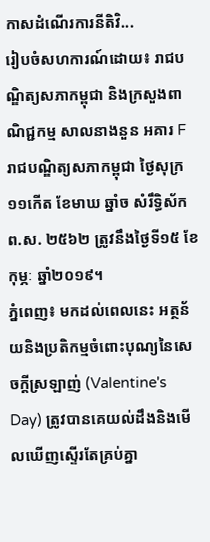កាសដំណើរការនីតិវិ...
រៀបចំសហការណ៍ដោយ៖ រាជបណ្ឌិត្យសភាកម្ពុជា និងក្រសួងពាណិជ្ជកម្ម សាលនាងនួន អគារ F រាជបណ្ឌិត្យសភាកម្ពុជា ថ្ងៃសុក្រ ១១កើត ខែមាឃ ឆ្នាំច សំរឹទ្ធិស័ក ព.ស. ២៥៦២ ត្រូវនឹងថ្ងៃទី១៥ ខែកុម្ភៈ ឆ្នាំ២០១៩។
ភ្នំពេញ៖ មកដល់ពេលនេះ អត្ថន័យនិងប្រតិកម្មចំពោះបុណ្យនៃសេចក្ដីស្រឡាញ់ (Valentine's Day) ត្រូវបានគេយល់ដឹងនិងមើលឃើញស្ទើរតែគ្រប់គ្នា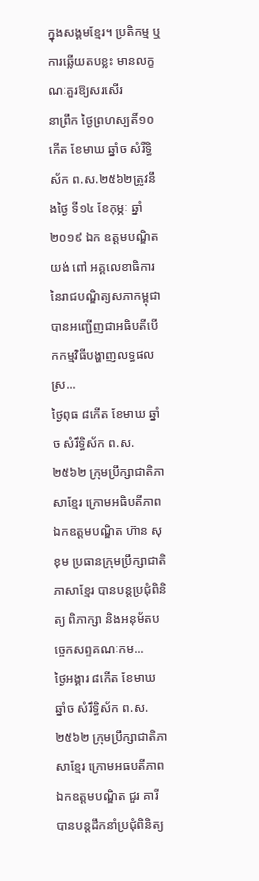ក្នុងសង្គមខ្មែរ។ ប្រតិកម្ម ឬការឆ្លើយតបខ្លះ មានលក្ខណៈគួរឱ្យសរសើរ
នាព្រឹក ថ្ងៃព្រហស្បតិ៍១០ កើត ខែមាឃ ឆ្នាំច សំរឺទ្ធិស័ក ព.ស.២៥៦២ត្រូវនឹងថ្ងៃ ទី១៤ ខែកុម្ភៈ ឆ្នាំ២០១៩ ឯក ឧត្តមបណ្ឌិត យង់ ពៅ អគ្គលេខាធិការនៃរាជបណ្ឌិត្យសភាកម្ពុជាបានអញ្ជើញជាអធិបតីបើកកម្មវិធីបង្ហាញលទ្ធផលស្រ...
ថ្ងៃពុធ ៨កើត ខែមាឃ ឆ្នាំច សំរឹទ្ធិស័ក ព.ស.២៥៦២ ក្រុមប្រឹក្សាជាតិភាសាខ្មែរ ក្រោមអធិបតីភាពឯកឧត្តមបណ្ឌិត ហ៊ាន សុខុម ប្រធានក្រុមប្រឹក្សាជាតិភាសាខ្មែរ បានបន្តប្រជុំពិនិត្យ ពិភាក្សា និងអនុម័តបច្ចេកសព្ទគណៈកម...
ថ្ងៃអង្គារ ៨កើត ខែមាឃ ឆ្នាំច សំរឹទ្ធិស័ក ព.ស.២៥៦២ ក្រុមប្រឹក្សាជាតិភាសាខ្មែរ ក្រោមអធបតីភាពឯកឧត្តមបណ្ឌិត ជួរ គារី បានបន្តដឹកនាំប្រជុំពិនិត្យ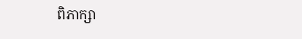ពិភាក្សា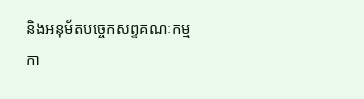និងអនុម័តបច្ចេកសព្ទគណៈកម្មកា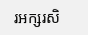រអក្សរសិ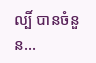ល្បិ៍ បានចំនួន...